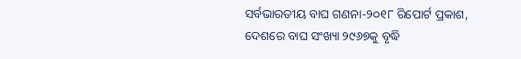ସର୍ବଭାରତୀୟ ବାଘ ଗଣନା-୨୦୧୮ ରିପୋର୍ଟ ପ୍ରକାଶ, ଦେଶରେ ବାଘ ସଂଖ୍ୟା ୨୯୬୭କୁ ବୃଦ୍ଧି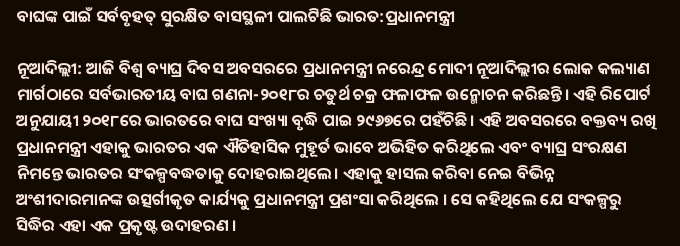ବାଘଙ୍କ ପାଇଁ ସର୍ବବୃହତ୍ ସୁରକ୍ଷିତ ବାସସ୍ଥଳୀ ପାଲଟିଛି ଭାରତ:ପ୍ରଧାନମନ୍ତ୍ରୀ

ନୂଆଦିଲ୍ଲୀ: ଆଜି ବିଶ୍ୱ ବ୍ୟାଘ୍ର ଦିବସ ଅବସରରେ ପ୍ରଧାନମନ୍ତ୍ରୀ ନରେନ୍ଦ୍ର ମୋଦୀ ନୂଆଦିଲ୍ଲୀର ଲୋକ କଲ୍ୟାଣ ମାର୍ଗଠାରେ ସର୍ବଭାରତୀୟ ବାଘ ଗଣନା-୨୦୧୮ର ଚତୁର୍ଥ ଚକ୍ର ଫଳାଫଳ ଉନ୍ମୋଚନ କରିଛନ୍ତି। ଏହି ରିପୋର୍ଟ ଅନୁଯାୟୀ ୨୦୧୮ରେ ଭାରତରେ ବାଘ ସଂଖ୍ୟା ବୃଦ୍ଧି ପାଇ ୨୯୬୭ରେ ପହଁଚିଛି। ଏହି ଅବସରରେ ବକ୍ତବ୍ୟ ରଖି ପ୍ରଧାନମନ୍ତ୍ରୀ ଏହାକୁ ଭାରତର ଏକ ଐତିହାସିକ ମୁହୂର୍ତ ଭାବେ ଅଭିହିତ କରିଥିଲେ ଏବଂ ବ୍ୟାଘ୍ର ସଂରକ୍ଷଣ ନିମନ୍ତେ ଭାରତର ସଂକଳ୍ପବଦ୍ଧତାକୁ ଦୋହରାଇଥିଲେ। ଏହାକୁ ହାସଲ କରିବା ନେଇ ବିଭିନ୍ନ ଅଂଶୀଦାରମାନଙ୍କ ଉତ୍ସର୍ଗୀକୃତ କାର୍ଯ୍ୟକୁ ପ୍ରଧାନମନ୍ତ୍ରୀ ପ୍ରଶଂସା କରିଥିଲେ । ସେ କହିଥିଲେ ଯେ ସଂକଳ୍ପରୁ ସିଦ୍ଧିର ଏହା ଏକ ପ୍ରକୃଷ୍ଟ ଉଦାହରଣ ।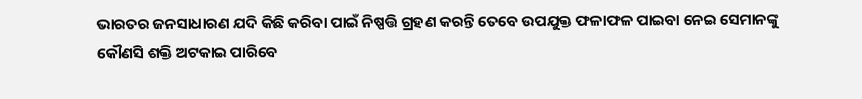ଭାରତର ଜନସାଧାରଣ ଯଦି କିଛି କରିବା ପାଇଁ ନିଷ୍ପତ୍ତି ଗ୍ରହଣ କରନ୍ତି ତେବେ ଉପଯୁକ୍ତ ଫଳାଫଳ ପାଇବା ନେଇ ସେମାନଙ୍କୁ କୌଣସି ଶକ୍ତି ଅଟକାଇ ପାରିବେ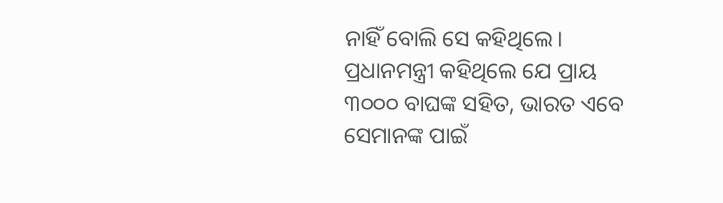ନାହିଁ ବୋଲି ସେ କହିଥିଲେ। ପ୍ରଧାନମନ୍ତ୍ରୀ କହିଥିଲେ ଯେ ପ୍ରାୟ ୩୦୦୦ ବାଘଙ୍କ ସହିତ, ଭାରତ ଏବେ ସେମାନଙ୍କ ପାଇଁ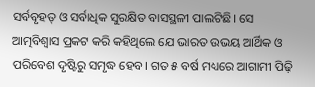ସର୍ବବୃହତ୍ ଓ ସର୍ବାଧିକ ସୁରକ୍ଷିତ ବାସସ୍ଥଳୀ ପାଲଟିଛି। ସେ ଆତ୍ମବିଶ୍ୱାସ ପ୍ରକଟ କରି କହିଥିଲେ ଯେ ଭାରତ ଉଭୟ ଆର୍ଥିକ ଓ ପରିବେଶ ଦୃଷ୍ଟିରୁ ସମୃଦ୍ଧ ହେବ। ଗତ ୫ ବର୍ଷ ମଧ୍ୟରେ ଆଗାମୀ ପିଢ଼ି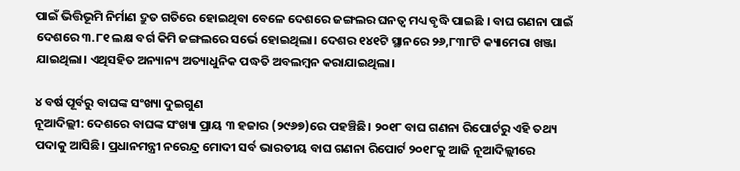ପାଇଁ ଭିତ୍ତିଭୂମି ନିର୍ମାଣ ଦ୍ରୁତ ଗତିରେ ହୋଇଥିବା ବେଳେ ଦେଶରେ ଜଙ୍ଗଲର ଘନତ୍ୱ ମଧ୍ୟ ବୃଦ୍ଧି ପାଇଛି । ବାଘ ଗଣନା ପାଇଁ ଦେଶରେ ୩.୮୧ ଲକ୍ଷ ବର୍ଗ କିମି ଜଙ୍ଗଲରେ ସର୍ଭେ ହୋଇଥିଲା। ଦେଶର ୧୪୧ଟି ସ୍ଥାନରେ ୨୬,୮୩୮ଟି କ୍ୟାମେରା ଖଞ୍ଜା ଯାଇଥିଲା। ଏଥିସହିତ ଅନ୍ୟାନ୍ୟ ଅତ୍ୟାଧୁନିକ ପଦ୍ଧତି ଅବଲମ୍ବନ କରାଯାଇଥିଲା।

୪ ବର୍ଷ ପୂର୍ବରୁ ବାଘଙ୍କ ସଂଖ୍ୟା ଦୁଇଗୁଣ
ନୂଆଦିଲ୍ଲୀ: ଦେଶରେ ବାଘଙ୍କ ସଂଖ୍ୟା ପ୍ରାୟ ୩ ହଜାର (୨୯୬୭)ରେ ପହଞ୍ଚିଛି। ୨୦୧୮ ବାଘ ଗଣନା ରିପୋର୍ଟରୁ ଏହି ତଥ୍ୟ ପଦାକୁ ଆସିଛି। ପ୍ରଧାନମନ୍ତ୍ରୀ ନରେନ୍ଦ୍ର ମୋଦୀ ସର୍ବ ଭାରତୀୟ ବାଘ ଗଣନା ରିପୋର୍ଟ ୨୦୧୮କୁ ଆଜି ନୂଆଦିଲ୍ଲୀରେ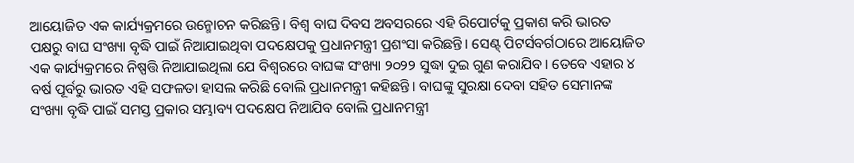ଆୟୋଜିତ ଏକ କାର୍ଯ୍ୟକ୍ରମରେ ଉନ୍ମୋଚନ କରିଛନ୍ତି। ବିଶ୍ବ ବାଘ ଦିବସ ଅବସରରେ ଏହି ରିପୋର୍ଟକୁ ପ୍ରକାଶ କରି ଭାରତ ପକ୍ଷରୁ ବାଘ ସଂଖ୍ୟା ବୃଦ୍ଧି ପାଇଁ ନିଆଯାଇଥିବା ପଦକ୍ଷେପକୁ ପ୍ରଧାନମନ୍ତ୍ରୀ ପ୍ରଶଂସା କରିଛନ୍ତି। ସେଣ୍ଟ୍ ପିଟର୍ସବର୍ଗଠାରେ ଆୟୋଜିତ ଏକ କାର୍ଯ୍ୟକ୍ରମରେ ନିଷ୍ପତ୍ତି ନିଆଯାଇଥିଲା ଯେ ବିଶ୍ବରରେ ବାଘଙ୍କ ସଂଖ୍ୟା ୨୦୨୨ ସୁଦ୍ଧା ଦୁଇ ଗୁଣ କରାଯିବ। ତେବେ ଏହାର ୪ ବର୍ଷ ପୂର୍ବରୁ ଭାରତ ଏହି ସଫଳତା ହାସଲ କରିଛି ବୋଲି ପ୍ରଧାନମନ୍ତ୍ରୀ କହିଛନ୍ତି। ବାଘଙ୍କୁ ସୁରକ୍ଷା ଦେବା ସହିତ ସେମାନଙ୍କ ସଂଖ୍ୟା ବୃଦ୍ଧି ପାଇଁ ସମସ୍ତ ପ୍ରକାର ସମ୍ଭାବ୍ୟ ପଦକ୍ଷେପ ନିଆଯିବ ବୋଲି ପ୍ରଧାନମନ୍ତ୍ରୀ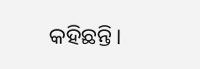କହିଛନ୍ତି।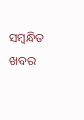ସମ୍ବନ୍ଧିତ ଖବର